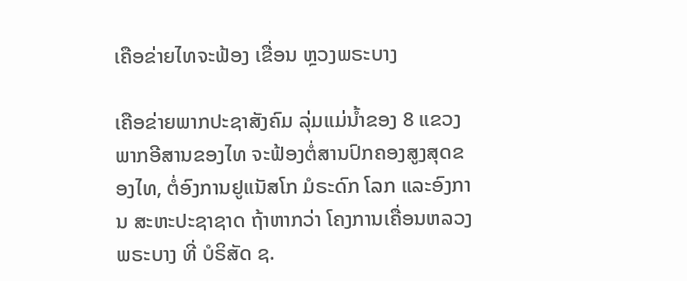ເຄືອຂ່າຍໄທຈະຟ້ອງ ເຂື່ອນ ຫຼວງພຣະບາງ

ເຄືອຂ່າຍພາກປະຊາສັງຄົມ ລຸ່ມແມ່ນໍ້າຂອງ 8 ແຂວງ ພາກອີສານຂອງໄທ ຈະຟ້ອງຕໍ່ສານປົກຄອງສູງສຸດຂອງໄທ, ຕໍ່ອົງການຢູແນັສໂກ ມໍຣະດົກ ໂລກ ແລະອົງການ ສະຫະປະຊາຊາດ ຖ້າຫາກວ່າ ໂຄງການເຄື່ອນຫລວງພຣະບາງ ທີ່ ບໍຣິສັດ ຊ.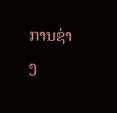ການຊ່າງ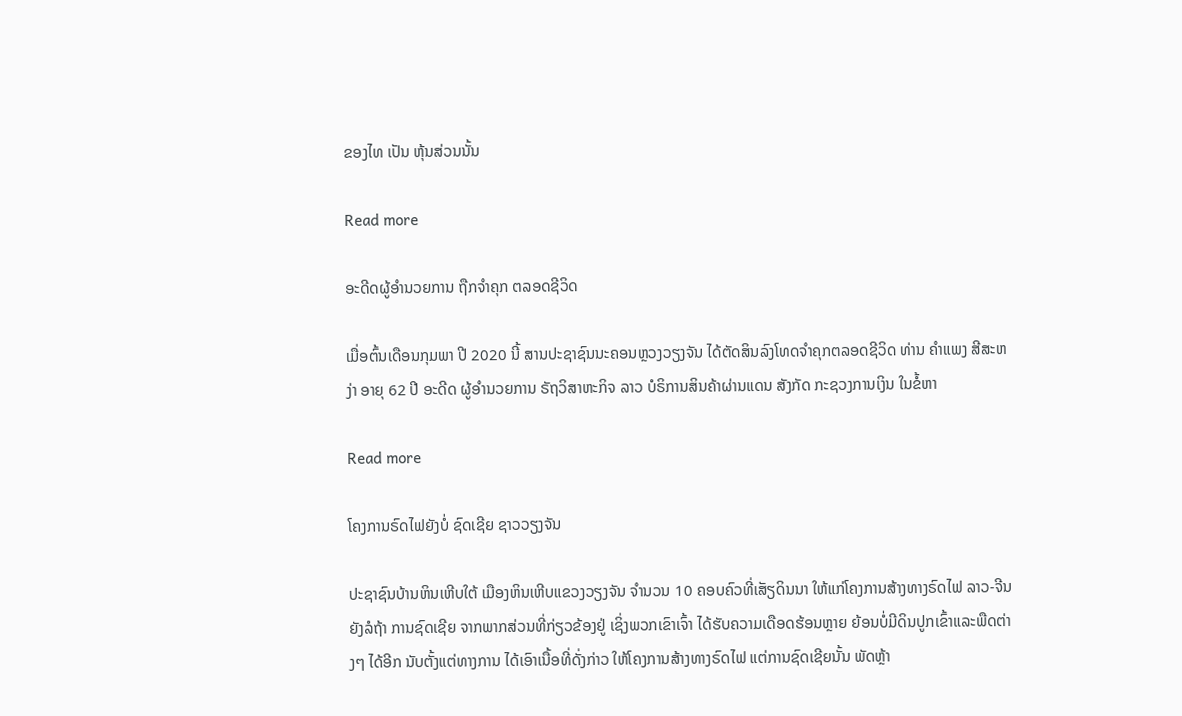ຂອງໄທ ເປັນ ຫຸ້ນສ່ວນນັ້ນ

Read more

ອະດີດຜູ້ອໍານວຍການ ຖືກຈໍາຄຸກ ຕລອດຊີວິດ

ເມື່ອຕົ້ນເດືອນກຸມພາ ປີ 2020 ນີ້ ສານປະຊາຊົນນະຄອນຫຼວງວຽງຈັນ ໄດ້ຕັດສິນລົງໂທດຈໍາຄຸກຕລອດຊີວິດ ທ່ານ ຄໍາແພງ ສີສະຫງ່າ ອາຍຸ 62 ປີ ອະດີດ ຜູ້ອໍານວຍການ ຣັຖວິສາຫະກິຈ ລາວ ບໍຣິການສິນຄ້າຜ່ານແດນ ສັງກັດ ກະຊວງການເງິນ ໃນຂໍ້ຫາ

Read more

ໂຄງການຣົດໄຟຍັງບໍ່ ຊົດເຊີຍ ຊາວວຽງຈັນ

ປະຊາຊົນບ້ານຫິນເຫີບໃຕ້ ເມືອງຫິນເຫີບແຂວງວຽງຈັນ ຈໍານວນ 10 ຄອບຄົວທີ່ເສັຽດິນນາ ໃຫ້ແກ່ໂຄງການສ້າງທາງຣົດໄຟ ລາວ-ຈີນ ຍັງລໍຖ້າ ການຊົດເຊີຍ ຈາກພາກສ່ວນທີ່ກ່ຽວຂ້ອງຢູ່ ເຊິ່ງພວກເຂົາເຈົ້າ ໄດ້ຮັບຄວາມເດືອດຮ້ອນຫຼາຍ ຍ້ອນບໍ່ມີດິນປູກເຂົ້າແລະພືດຕ່າງໆ ໄດ້ອີກ ນັບຕັ້ງແຕ່ທາງການ ໄດ້ເອົາເນື້ອທີ່ດັ່ງກ່າວ ໃຫ້ໂຄງການສ້າງທາງຣົດໄຟ ແຕ່ການຊົດເຊີຍນັ້ນ ພັດຫຼ້າ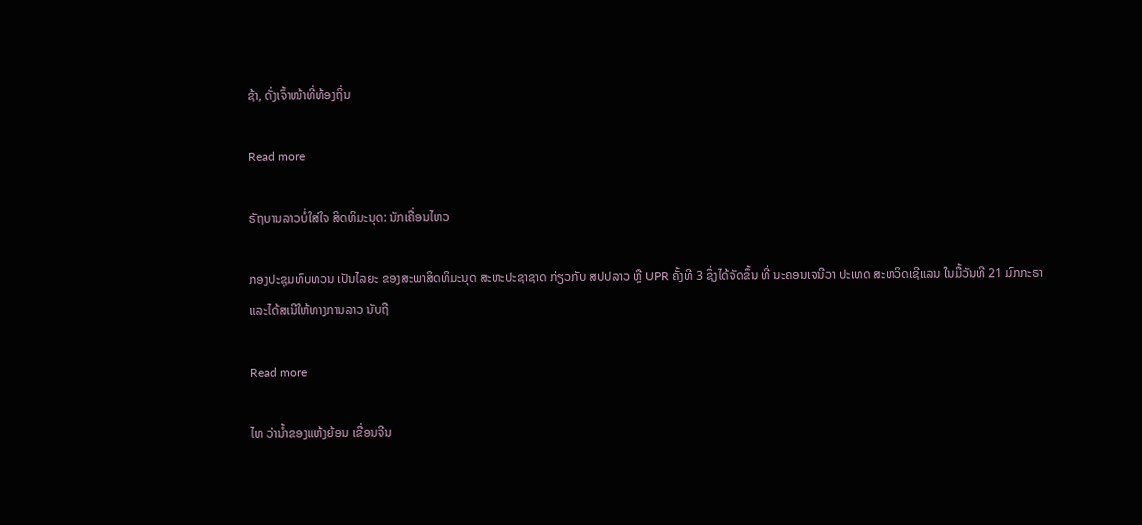ຊ້າ, ດັ່ງເຈົ້າໜ້າທີ່ທ້ອງຖິ່ນ

Read more

ຣັຖບານລາວບໍ່ໃສ່ໃຈ ສິດທິມະນຸດ: ນັກເຄື່ອນໄຫວ

ກອງປະຊຸມທົບທວນ ເປັນໄລຍະ ຂອງສະພາສິດທິມະນຸດ ສະຫະປະຊາຊາດ ກ່ຽວກັບ ສປປລາວ ຫຼື UPR ຄັ້ງທີ 3 ຊຶ່ງໄດ້ຈັດຂຶ້ນ ທີ່ ນະຄອນເຈນີວາ ປະເທດ ສະຫວິດເຊີແລນ ໃນມື້ວັນທີ 21 ມົກກະຣາ ແລະໄດ້ສເນີໃຫ້ທາງການລາວ ນັບຖື

Read more

ໄທ ວ່ານໍ້າຂອງແຫ້ງຍ້ອນ ເຂື່ອນຈີນ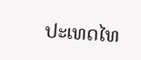ປະເທດໄທ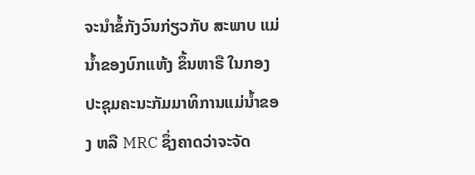ຈະນໍາຂໍ້ກັງວົນກ່ຽວກັບ ສະພາບ ແມ່ນໍ້າຂອງບົກແຫ້ງ ຂຶ້ນຫາຣື ໃນກອງປະຊຸມຄະນະກັມມາທິການແມ່ນໍ້າຂອງ ຫລື MRC ຊຶ່ງຄາດວ່າຈະຈັດ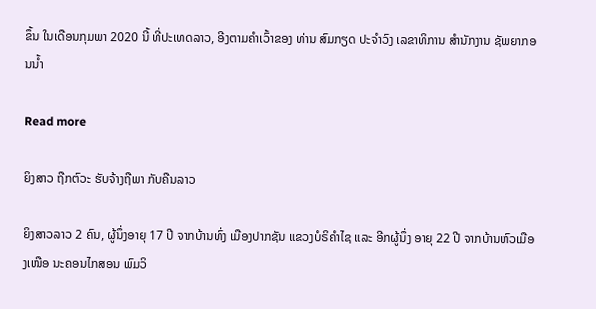ຂຶ້ນ ໃນເດືອນກຸມພາ 2020 ນີ້ ທີ່ປະເທດລາວ, ອີງຕາມຄໍາເວົ້າຂອງ ທ່ານ ສົມກຽດ ປະຈໍາວົງ ເລຂາທິການ ສໍານັກງານ ຊັພຍາກອນນໍ້າ

Read more

ຍິງສາວ ຖືກຕົວະ ຮັບຈ້າງຖືພາ ກັບຄືນລາວ

ຍິງສາວລາວ 2 ຄົນ, ຜູ້ນຶ່ງອາຍຸ 17 ປີ ຈາກບ້ານທົ່ງ ເມືອງປາກຊັນ ແຂວງບໍຣິຄໍາໄຊ ແລະ ອີກຜູ້ນຶ່ງ ອາຍຸ 22 ປີ ຈາກບ້ານຫົວເມືອງເໜືອ ນະຄອນໄກສອນ ພົມວິ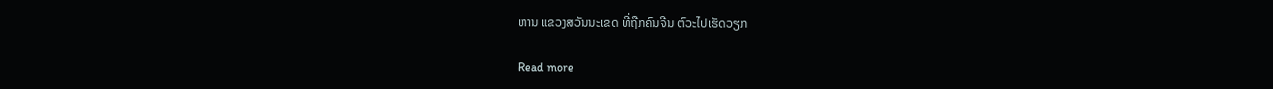ຫານ ແຂວງສວັນນະເຂດ ທີ່ຖືກຄົນຈີນ ຕົວະໄປເຮັດວຽກ

Read more